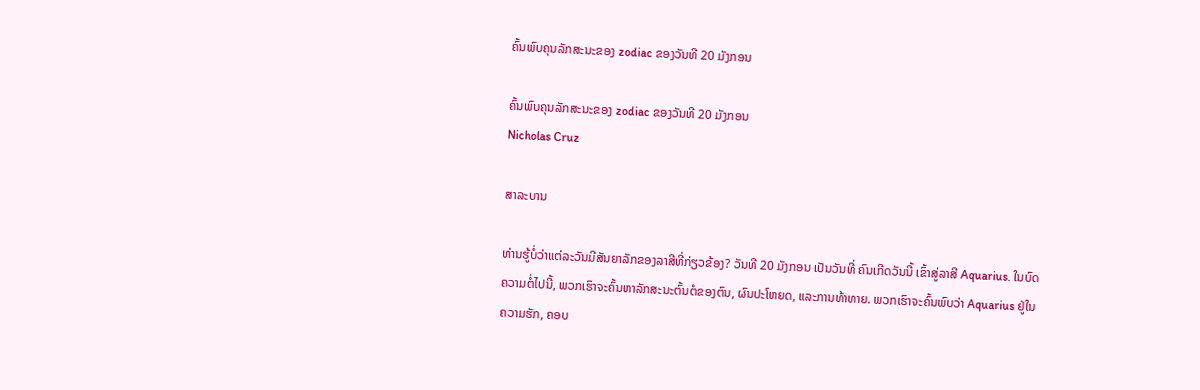ຄົ້ນພົບຄຸນລັກສະນະຂອງ zodiac ຂອງວັນທີ 20 ມັງກອນ

ຄົ້ນພົບຄຸນລັກສະນະຂອງ zodiac ຂອງວັນທີ 20 ມັງກອນ
Nicholas Cruz

ສາລະບານ

ທ່ານຮູ້ບໍ່ວ່າແຕ່ລະວັນມີສັນຍາລັກຂອງລາສີທີ່ກ່ຽວຂ້ອງ? ວັນທີ 20 ມັງກອນ ເປັນວັນທີ່ ຄົນເກີດວັນນີ້ ເຂົ້າສູ່ລາສີ Aquarius. ໃນບົດຄວາມຕໍ່ໄປນີ້, ພວກເຮົາຈະຄົ້ນຫາລັກສະນະຕົ້ນຕໍຂອງຕົນ, ຜົນປະໂຫຍດ, ແລະການທ້າທາຍ. ພວກເຮົາຈະຄົ້ນພົບວ່າ Aquarius ຢູ່ໃນຄວາມຮັກ, ຄອບ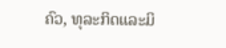ຄົວ, ທຸລະກິດແລະມິ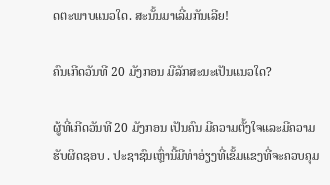ດຕະພາບແນວໃດ. ສະນັ້ນມາເລີ່ມກັນເລີຍ!

ຄົນເກີດວັນທີ 20 ມັງກອນ ມີລັກສະນະເປັນແນວໃດ?

ຜູ້ທີ່ເກີດວັນທີ 20 ມັງກອນ ເປັນຄົນ ມີຄວາມຕັ້ງໃຈແລະມີຄວາມຮັບຜິດຊອບ . ປະຊາຊົນເຫຼົ່ານີ້ມີທ່າອ່ຽງທີ່ເຂັ້ມແຂງທີ່ຈະຄວບຄຸມ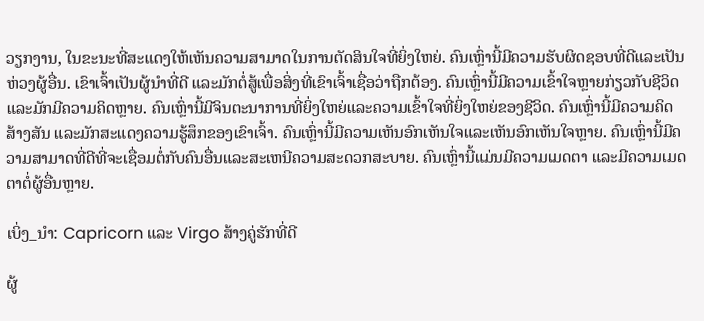ວຽກງານ, ໃນຂະນະທີ່ສະແດງໃຫ້ເຫັນຄວາມສາມາດໃນການຕັດສິນໃຈທີ່ຍິ່ງໃຫຍ່. ຄົນເຫຼົ່ານີ້ມີຄວາມຮັບຜິດຊອບທີ່ດີແລະເປັນຫ່ວງຜູ້ອື່ນ. ເຂົາເຈົ້າເປັນຜູ້ນໍາທີ່ດີ ແລະມັກຕໍ່ສູ້ເພື່ອສິ່ງທີ່ເຂົາເຈົ້າເຊື່ອວ່າຖືກຕ້ອງ. ຄົນເຫຼົ່ານີ້ມີຄວາມເຂົ້າໃຈຫຼາຍກ່ຽວກັບຊີວິດແລະມັກມີຄວາມຄິດຫຼາຍ. ຄົນເຫຼົ່ານີ້ມີຈິນຕະນາການທີ່ຍິ່ງໃຫຍ່ແລະຄວາມເຂົ້າໃຈທີ່ຍິ່ງໃຫຍ່ຂອງຊີວິດ. ຄົນເຫຼົ່ານີ້ມີຄວາມຄິດສ້າງສັນ ແລະມັກສະແດງຄວາມຮູ້ສຶກຂອງເຂົາເຈົ້າ. ຄົນເຫຼົ່ານີ້ມີຄວາມເຫັນອົກເຫັນໃຈແລະເຫັນອົກເຫັນໃຈຫຼາຍ. ຄົນເຫຼົ່ານີ້ມີຄວາມສາມາດທີ່ດີທີ່ຈະເຊື່ອມຕໍ່ກັບຄົນອື່ນແລະສະເຫນີຄວາມສະດວກສະບາຍ. ຄົນເຫຼົ່ານີ້ແມ່ນມີຄວາມເມດຕາ ແລະມີຄວາມເມດຕາຕໍ່ຜູ້ອື່ນຫຼາຍ.

ເບິ່ງ_ນຳ: Capricorn ແລະ Virgo ສ້າງຄູ່ຮັກທີ່ດີ

ຜູ້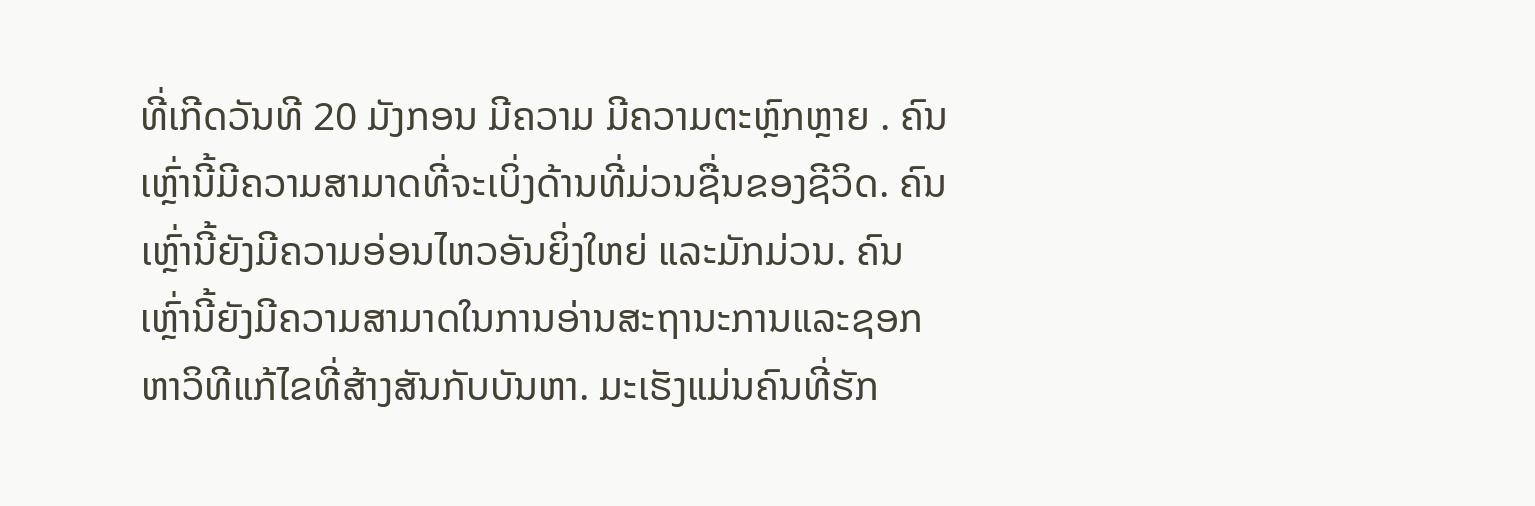ທີ່ເກີດວັນທີ 20 ມັງກອນ ມີຄວາມ ມີຄວາມຕະຫຼົກຫຼາຍ . ຄົນເຫຼົ່ານີ້ມີຄວາມສາມາດທີ່ຈະເບິ່ງດ້ານທີ່ມ່ວນຊື່ນຂອງຊີວິດ. ຄົນເຫຼົ່ານີ້ຍັງມີຄວາມອ່ອນໄຫວອັນຍິ່ງໃຫຍ່ ແລະມັກມ່ວນ. ຄົນເຫຼົ່ານີ້ຍັງມີຄວາມສາມາດໃນການອ່ານສະຖານະການແລະຊອກຫາວິທີແກ້ໄຂທີ່ສ້າງສັນກັບບັນຫາ. ມະເຮັງແມ່ນຄົນທີ່ຮັກ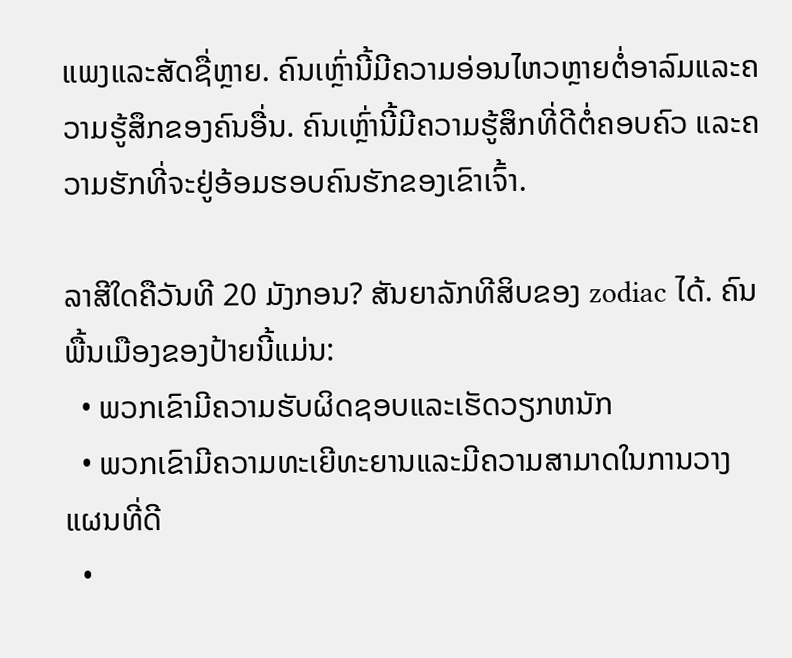ແພງແລະສັດຊື່ຫຼາຍ. ຄົນເຫຼົ່ານີ້ມີຄວາມອ່ອນໄຫວຫຼາຍຕໍ່ອາລົມແລະຄວາມຮູ້ສຶກຂອງຄົນອື່ນ. ຄົນເຫຼົ່ານີ້ມີຄວາມຮູ້ສຶກທີ່ດີຕໍ່ຄອບຄົວ ແລະຄວາມຮັກທີ່ຈະຢູ່ອ້ອມຮອບຄົນຮັກຂອງເຂົາເຈົ້າ.

ລາສີໃດຄືວັນທີ 20 ມັງກອນ? ສັນຍາລັກທີສິບຂອງ zodiac ໄດ້. ຄົນພື້ນເມືອງຂອງປ້າຍນີ້ແມ່ນ:
  • ພວກເຂົາມີຄວາມຮັບຜິດຊອບແລະເຮັດວຽກຫນັກ
  • ພວກເຂົາມີຄວາມທະເຍີທະຍານແລະມີຄວາມສາມາດໃນການວາງແຜນທີ່ດີ
  •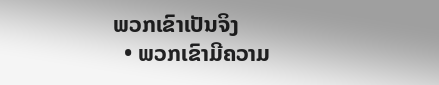ພວກເຂົາເປັນຈິງ
  • ພວກເຂົາມີຄວາມ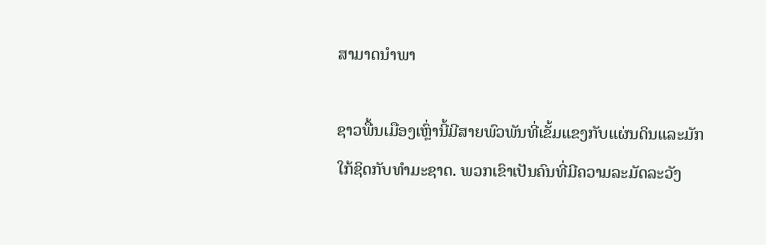ສາມາດນໍາພາ

ຊາວພື້ນເມືອງເຫຼົ່ານີ້ມີສາຍພົວພັນທີ່ເຂັ້ມແຂງກັບແຜ່ນດິນແລະມັກໃກ້ຊິດກັບທໍາມະຊາດ. ພວກເຂົາເປັນຄົນທີ່ມີຄວາມລະມັດລະວັງ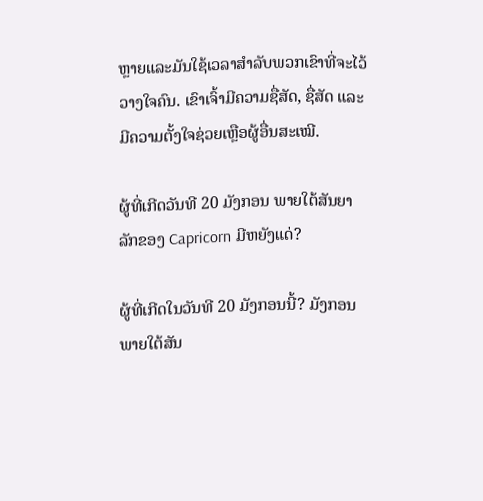ຫຼາຍແລະມັນໃຊ້ເວລາສໍາລັບພວກເຂົາທີ່ຈະໄວ້ວາງໃຈຄົນ. ເຂົາເຈົ້າມີຄວາມຊື່ສັດ, ຊື່ສັດ ແລະ ມີຄວາມຕັ້ງໃຈຊ່ວຍເຫຼືອຜູ້ອື່ນສະເໝີ.

ຜູ້ທີ່ເກີດວັນທີ 20 ມັງກອນ ພາຍໃຕ້ສັນຍາລັກຂອງ Capricorn ມີຫຍັງແດ່?

ຜູ້ທີ່ເກີດໃນວັນທີ 20 ມັງກອນນີ້? ມັງກອນພາຍໃຕ້ສັນ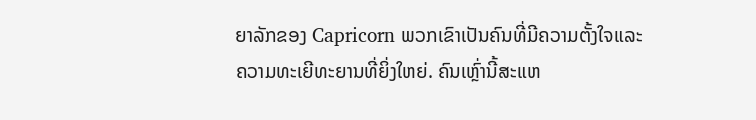ຍາລັກຂອງ Capricorn ພວກເຂົາເປັນຄົນທີ່ມີຄວາມຕັ້ງໃຈແລະຄວາມທະເຍີທະຍານທີ່ຍິ່ງໃຫຍ່. ຄົນເຫຼົ່ານີ້ສະແຫ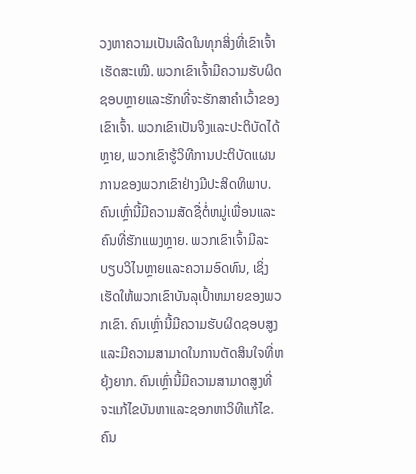ວງຫາຄວາມເປັນເລີດໃນທຸກສິ່ງທີ່ເຂົາເຈົ້າເຮັດສະເໝີ. ພວກເຂົາເຈົ້າມີຄວາມຮັບຜິດຊອບຫຼາຍແລະຮັກທີ່ຈະຮັກສາຄໍາເວົ້າຂອງເຂົາເຈົ້າ. ພວກເຂົາເປັນຈິງແລະປະຕິບັດໄດ້ຫຼາຍ, ພວກເຂົາຮູ້ວິທີການປະຕິບັດແຜນການຂອງພວກເຂົາຢ່າງມີປະສິດທິພາບ. ຄົນເຫຼົ່ານີ້ມີຄວາມສັດຊື່ຕໍ່ຫມູ່ເພື່ອນແລະຄົນທີ່ຮັກແພງຫຼາຍ. ພວກເຂົາເຈົ້າມີລະບຽບວິໄນຫຼາຍແລະຄວາມອົດທົນ, ເຊິ່ງເຮັດໃຫ້ພວກເຂົາບັນລຸເປົ້າຫມາຍຂອງພວກເຂົາ. ຄົນເຫຼົ່ານີ້ມີຄວາມຮັບຜິດຊອບສູງແລະມີຄວາມສາມາດໃນການຕັດສິນໃຈທີ່ຫຍຸ້ງຍາກ. ຄົນເຫຼົ່ານີ້ມີຄວາມສາມາດສູງທີ່ຈະແກ້ໄຂບັນຫາແລະຊອກຫາວິທີແກ້ໄຂ. ຄົນ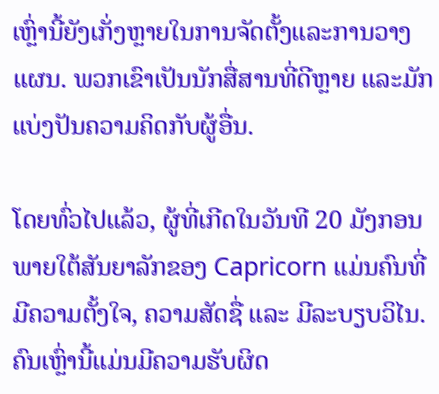ເຫຼົ່ານີ້ຍັງເກັ່ງຫຼາຍໃນການຈັດຕັ້ງແລະການວາງແຜນ. ພວກເຂົາເປັນນັກສື່ສານທີ່ດີຫຼາຍ ແລະມັກແບ່ງປັນຄວາມຄິດກັບຜູ້ອື່ນ.

ໂດຍທົ່ວໄປແລ້ວ, ຜູ້ທີ່ເກີດໃນວັນທີ 20 ມັງກອນ ພາຍໃຕ້ສັນຍາລັກຂອງ Capricorn ແມ່ນຄົນທີ່ມີຄວາມຕັ້ງໃຈ, ຄວາມສັດຊື່ ແລະ ມີລະບຽບວິໄນ. ຄົນເຫຼົ່ານີ້ແມ່ນມີຄວາມຮັບຜິດ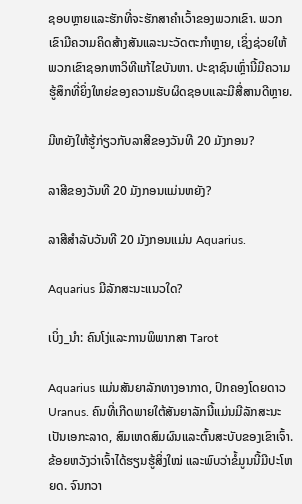ຊອບຫຼາຍແລະຮັກທີ່ຈະຮັກສາຄໍາເວົ້າຂອງພວກເຂົາ. ພວກເຂົາມີຄວາມຄິດສ້າງສັນແລະນະວັດຕະກໍາຫຼາຍ, ເຊິ່ງຊ່ວຍໃຫ້ພວກເຂົາຊອກຫາວິທີແກ້ໄຂບັນຫາ. ປະຊາຊົນເຫຼົ່ານີ້ມີຄວາມຮູ້ສຶກທີ່ຍິ່ງໃຫຍ່ຂອງຄວາມຮັບຜິດຊອບແລະມີສື່ສານດີຫຼາຍ.

ມີຫຍັງໃຫ້ຮູ້ກ່ຽວກັບລາສີຂອງວັນທີ 20 ມັງກອນ?

ລາສີຂອງວັນທີ 20 ມັງກອນແມ່ນຫຍັງ?

ລາສີສໍາລັບວັນທີ 20 ມັງກອນແມ່ນ Aquarius.

Aquarius ມີລັກສະນະແນວໃດ?

ເບິ່ງ_ນຳ: ຄົນໂງ່ແລະການພິພາກສາ Tarot

Aquarius ແມ່ນສັນຍາລັກທາງອາກາດ, ປົກຄອງໂດຍດາວ Uranus. ຄົນທີ່ເກີດພາຍໃຕ້ສັນຍາລັກນີ້ແມ່ນມີລັກສະນະເປັນເອກະລາດ, ສົມເຫດສົມຜົນແລະຕົ້ນສະບັບຂອງເຂົາເຈົ້າ. ຂ້ອຍຫວັງວ່າເຈົ້າໄດ້ຮຽນຮູ້ສິ່ງໃໝ່ ແລະພົບວ່າຂໍ້ມູນນີ້ມີປະໂຫຍດ. ຈົນກວາ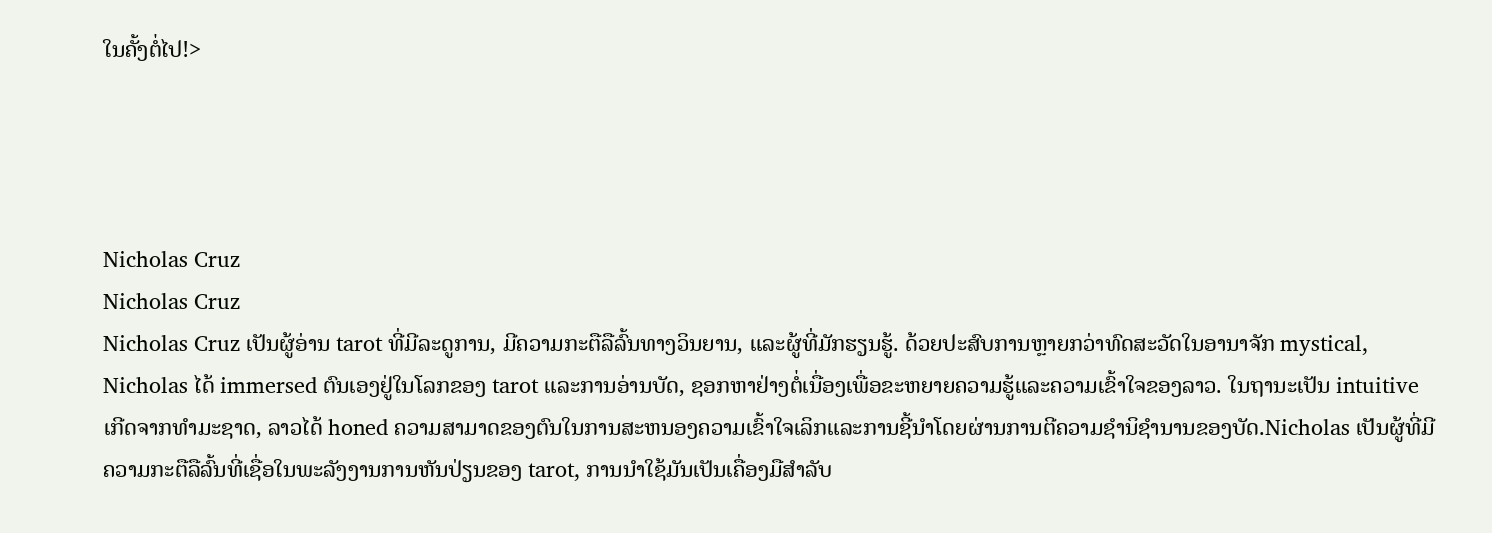ໃນຄັ້ງຕໍ່ໄປ!>




Nicholas Cruz
Nicholas Cruz
Nicholas Cruz ເປັນຜູ້ອ່ານ tarot ທີ່ມີລະດູການ, ມີຄວາມກະຕືລືລົ້ນທາງວິນຍານ, ແລະຜູ້ທີ່ມັກຮຽນຮູ້. ດ້ວຍປະສົບການຫຼາຍກວ່າທົດສະວັດໃນອານາຈັກ mystical, Nicholas ໄດ້ immersed ຕົນເອງຢູ່ໃນໂລກຂອງ tarot ແລະການອ່ານບັດ, ຊອກຫາຢ່າງຕໍ່ເນື່ອງເພື່ອຂະຫຍາຍຄວາມຮູ້ແລະຄວາມເຂົ້າໃຈຂອງລາວ. ໃນຖານະເປັນ intuitive ເກີດຈາກທໍາມະຊາດ, ລາວໄດ້ honed ຄວາມສາມາດຂອງຕົນໃນການສະຫນອງຄວາມເຂົ້າໃຈເລິກແລະການຊີ້ນໍາໂດຍຜ່ານການຕີຄວາມຊໍານິຊໍານານຂອງບັດ.Nicholas ເປັນຜູ້ທີ່ມີຄວາມກະຕືລືລົ້ນທີ່ເຊື່ອໃນພະລັງງານການຫັນປ່ຽນຂອງ tarot, ການນໍາໃຊ້ມັນເປັນເຄື່ອງມືສໍາລັບ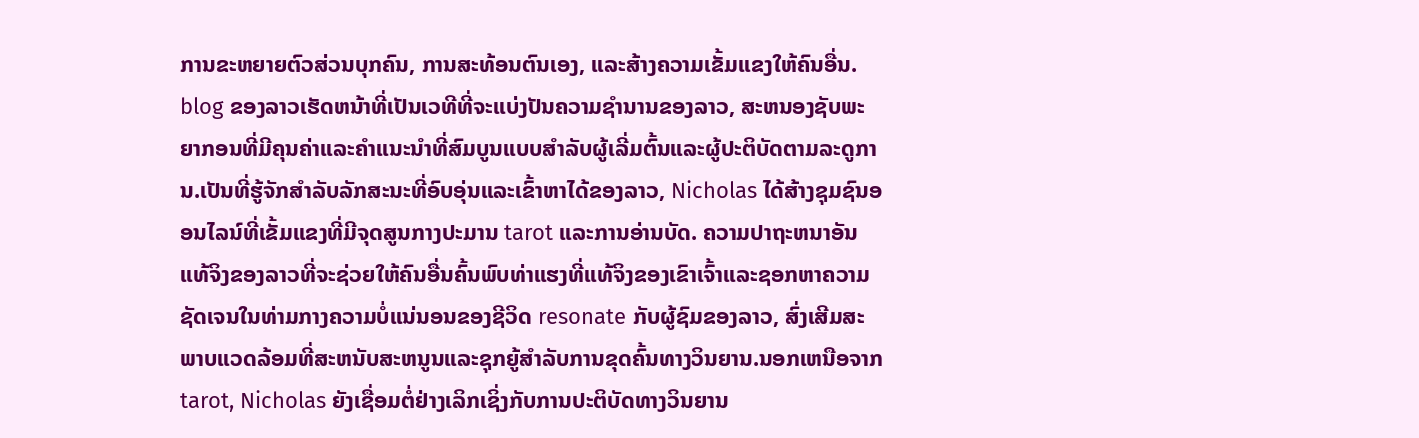ການຂະຫຍາຍຕົວສ່ວນບຸກຄົນ, ການສະທ້ອນຕົນເອງ, ແລະສ້າງຄວາມເຂັ້ມແຂງໃຫ້ຄົນອື່ນ. blog ຂອງລາວເຮັດຫນ້າທີ່ເປັນເວທີທີ່ຈະແບ່ງປັນຄວາມຊໍານານຂອງລາວ, ສະຫນອງຊັບພະຍາກອນທີ່ມີຄຸນຄ່າແລະຄໍາແນະນໍາທີ່ສົມບູນແບບສໍາລັບຜູ້ເລີ່ມຕົ້ນແລະຜູ້ປະຕິບັດຕາມລະດູການ.ເປັນທີ່ຮູ້ຈັກສໍາລັບລັກສະນະທີ່ອົບອຸ່ນແລະເຂົ້າຫາໄດ້ຂອງລາວ, Nicholas ໄດ້ສ້າງຊຸມຊົນອອນໄລນ໌ທີ່ເຂັ້ມແຂງທີ່ມີຈຸດສູນກາງປະມານ tarot ແລະການອ່ານບັດ. ຄວາມປາຖະຫນາອັນແທ້ຈິງຂອງລາວທີ່ຈະຊ່ວຍໃຫ້ຄົນອື່ນຄົ້ນພົບທ່າແຮງທີ່ແທ້ຈິງຂອງເຂົາເຈົ້າແລະຊອກຫາຄວາມຊັດເຈນໃນທ່າມກາງຄວາມບໍ່ແນ່ນອນຂອງຊີວິດ resonate ກັບຜູ້ຊົມຂອງລາວ, ສົ່ງເສີມສະພາບແວດລ້ອມທີ່ສະຫນັບສະຫນູນແລະຊຸກຍູ້ສໍາລັບການຂຸດຄົ້ນທາງວິນຍານ.ນອກເຫນືອຈາກ tarot, Nicholas ຍັງເຊື່ອມຕໍ່ຢ່າງເລິກເຊິ່ງກັບການປະຕິບັດທາງວິນຍານ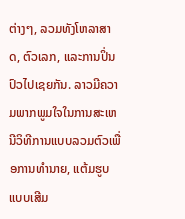ຕ່າງໆ, ລວມທັງໂຫລາສາດ, ຕົວເລກ, ແລະການປິ່ນປົວໄປເຊຍກັນ. ລາວມີຄວາມພາກພູມໃຈໃນການສະເຫນີວິທີການແບບລວມຕົວເພື່ອການທໍານາຍ, ແຕ້ມຮູບແບບເສີມ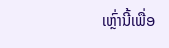ເຫຼົ່ານີ້ເພື່ອ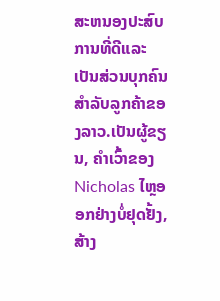ສະຫນອງປະສົບການທີ່ດີແລະເປັນສ່ວນບຸກຄົນສໍາລັບລູກຄ້າຂອງລາວ.ເປັນຜູ້ຂຽນ, ຄໍາເວົ້າຂອງ Nicholas ໄຫຼອອກຢ່າງບໍ່ຢຸດຢັ້ງ, ສ້າງ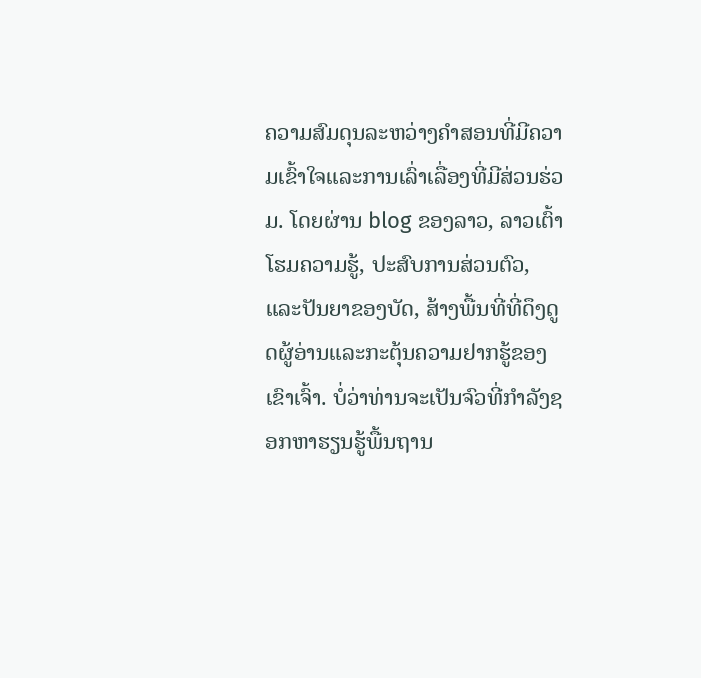ຄວາມສົມດຸນລະຫວ່າງຄໍາສອນທີ່ມີຄວາມເຂົ້າໃຈແລະການເລົ່າເລື່ອງທີ່ມີສ່ວນຮ່ວມ. ໂດຍຜ່ານ blog ຂອງລາວ, ລາວເຕົ້າໂຮມຄວາມຮູ້, ປະສົບການສ່ວນຕົວ, ແລະປັນຍາຂອງບັດ, ສ້າງພື້ນທີ່ທີ່ດຶງດູດຜູ້ອ່ານແລະກະຕຸ້ນຄວາມຢາກຮູ້ຂອງເຂົາເຈົ້າ. ບໍ່ວ່າທ່ານຈະເປັນຈົວທີ່ກໍາລັງຊອກຫາຮຽນຮູ້ພື້ນຖານ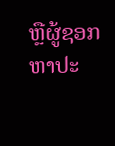ຫຼືຜູ້ຊອກຫາປະ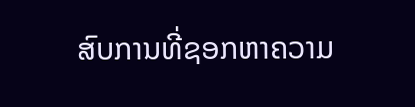ສົບການທີ່ຊອກຫາຄວາມ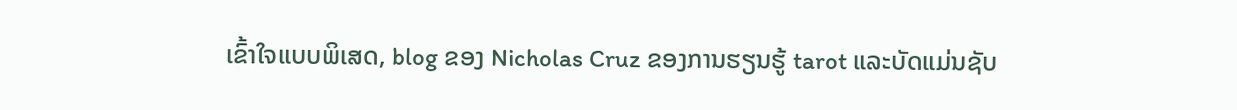ເຂົ້າໃຈແບບພິເສດ, blog ຂອງ Nicholas Cruz ຂອງການຮຽນຮູ້ tarot ແລະບັດແມ່ນຊັບ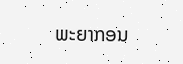ພະຍາກອນ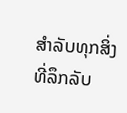ສໍາລັບທຸກສິ່ງທີ່ລຶກລັບ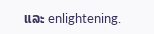ແລະ enlightening.